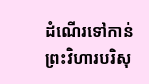ដំណើរទៅកាន់ព្រះវិហារបរិសុ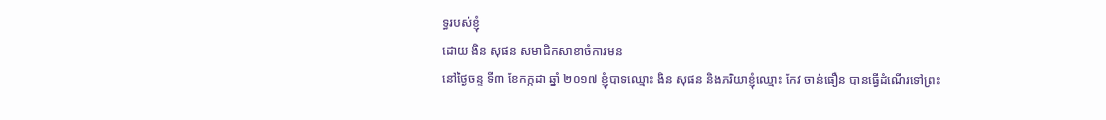ទ្ធរបស់ខ្ញុំ
ដោយ ងិន សុផន សមាជិកសាខាចំការមន
នៅថ្ងៃចន្ទ ទី៣ ខែកក្កដា ឆ្នាំ ២០១៧ ខ្ញុំបាទឈ្មោះ ងិន សុផន និងភរិយាខ្ញុំឈ្មោះ កែវ ចាន់ធឿន បានធ្វើដំណើរទៅព្រះ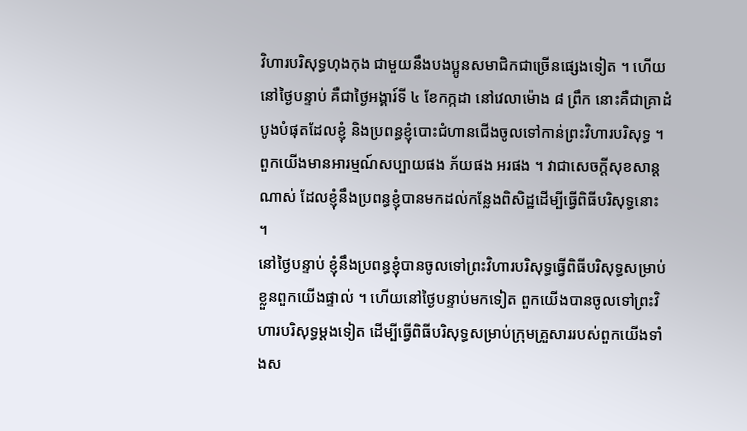វិហារបរិសុទ្ធហុងកុង ជាមួយនឹងបងប្អូនសមាជិកជាច្រើនផ្សេងទៀត ។ ហើយនៅថ្ងៃបន្ទាប់ គឺជាថ្ងៃអង្គារ៍ទី ៤ ខែកក្កដា នៅវេលាម៉ោង ៨ ព្រឹក នោះគឺជាគ្រាដំបូងបំផុតដែលខ្ញុំ និងប្រពន្ធខ្ញុំបោះជំហានជើងចូលទៅកាន់ព្រះវិហារបរិសុទ្ធ ។ ពួកយើងមានអារម្មណ៍សប្បាយផង ភ័យផង អរផង ។ វាជាសេចក្ដីសុខសាន្ដណាស់ ដែលខ្ញុំនឹងប្រពន្ធខ្ញុំបានមកដល់កន្លែងពិសិដ្ឋដើម្បីធ្វើពិធីបរិសុទ្ធនោះ ។
នៅថ្ងៃបន្ទាប់ ខ្ញុំនឹងប្រពន្ធខ្ញុំបានចូលទៅព្រះវិហារបរិសុទ្ធធ្វើពិធីបរិសុទ្ធសម្រាប់ខ្លួនពួកយើងផ្ទាល់ ។ ហើយនៅថ្ងៃបន្ទាប់មកទៀត ពួកយើងបានចូលទៅព្រះវិហារបរិសុទ្ធម្ដងទៀត ដើម្បីធ្វើពិធីបរិសុទ្ធសម្រាប់ក្រុមគ្រួសាររបស់ពួកយើងទាំងស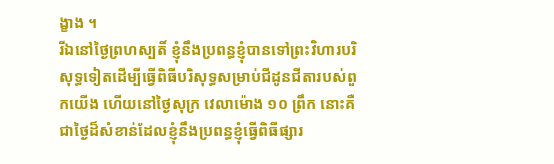ង្ខាង ។
រីឯនៅថ្ងៃព្រហស្បតិ៍ ខ្ញុំនឹងប្រពន្ធខ្ញុំបានទៅព្រះវិហារបរិសុទ្ធទៀតដើម្បីធ្វើពិធីបរិសុទ្ធសម្រាប់ជីដូនជីតារបស់ពួកយើង ហើយនៅថ្ងៃសុក្រ វេលាម៉ោង ១០ ព្រឹក នោះគឺជាថ្ងៃដ៏សំខាន់ដែលខ្ញុំនឹងប្រពន្ធខ្ញុំធ្វើពិធីផ្សារ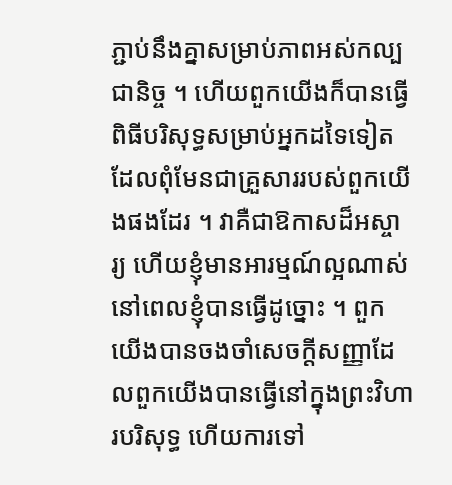ភ្ជាប់នឹងគ្នាសម្រាប់ភាពអស់កល្បជានិច្ច ។ ហើយពួកយើងក៏បានធ្វើពិធីបរិសុទ្ធសម្រាប់អ្នកដទៃទៀតដែលពុំមែនជាគ្រួសាររបស់ពួកយើងផងដែរ ។ វាគឺជាឱកាសដ៏អស្ចារ្យ ហើយខ្ញុំមានអារម្មណ៍ល្អណាស់នៅពេលខ្ញុំបានធ្វើដូច្នោះ ។ ពួកយើងបានចងចាំសេចក្ដីសញ្ញាដែលពួកយើងបានធ្វើនៅក្នុងព្រះវិហារបរិសុទ្ធ ហើយការទៅ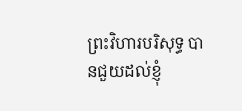ព្រះវិហារបរិសុទ្ធ បានជួយដល់ខ្ញុំ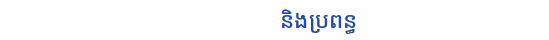និងប្រពន្ធ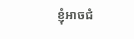ខ្ញុំអាចជំ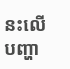នះលើបញ្ហា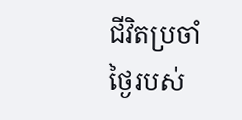ជីវិតប្រចាំថ្ងៃរបស់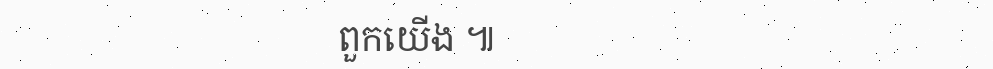ពួកយើង ៕